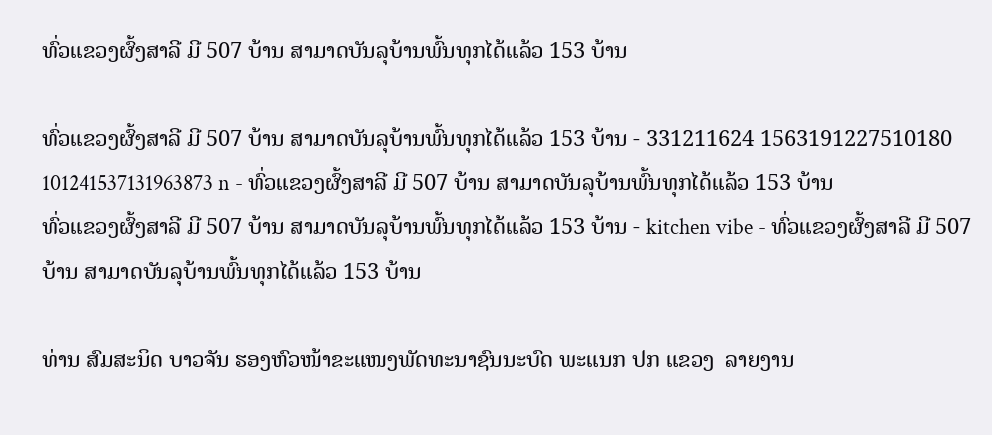ທົ່ວແຂວງຜົ້ງສາລີ ມີ 507 ບ້ານ ສາມາດບັນລຸບ້ານພົ້ນທຸກໄດ້ແລ້ວ 153 ບ້ານ

ທົ່ວແຂວງຜົ້ງສາລີ ມີ 507 ບ້ານ ສາມາດບັນລຸບ້ານພົ້ນທຸກໄດ້ແລ້ວ 153 ບ້ານ - 331211624 1563191227510180 101241537131963873 n - ທົ່ວແຂວງຜົ້ງສາລີ ມີ 507 ບ້ານ ສາມາດບັນລຸບ້ານພົ້ນທຸກໄດ້ແລ້ວ 153 ບ້ານ
ທົ່ວແຂວງຜົ້ງສາລີ ມີ 507 ບ້ານ ສາມາດບັນລຸບ້ານພົ້ນທຸກໄດ້ແລ້ວ 153 ບ້ານ - kitchen vibe - ທົ່ວແຂວງຜົ້ງສາລີ ມີ 507 ບ້ານ ສາມາດບັນລຸບ້ານພົ້ນທຸກໄດ້ແລ້ວ 153 ບ້ານ

ທ່ານ ສົມສະນິດ ບາວຈັນ ຮອງຫົວໜ້າຂະແໜງພັດທະນາຊົນນະບົດ ພະແນກ ປກ ແຂວງ  ລາຍງານ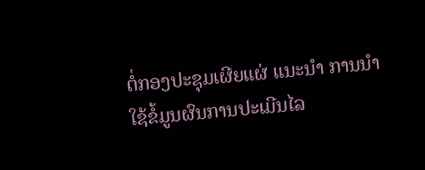ຕໍ່ກອງປະຊຸມເຜີຍແຜ່ ແນະນຳ ການນຳໃຊ້ຂໍ້ມູນຜົນການປະເມີນໄລ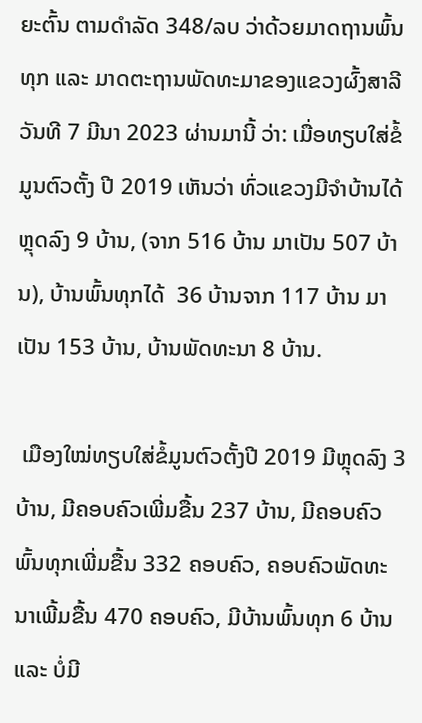ຍະຕົ້ນ ຕາມດຳລັດ 348/ລບ ວ່າດ້ວຍມາດຖານພົ້ນທຸກ ແລະ ມາດຕະຖານພັດທະມາຂອງແຂວງຜົ້ງສາລີ ວັນທີ 7 ມີນາ 2023 ຜ່ານມານີ້ ວ່າ: ເມື່ອທຽບໃສ່ຂໍ້ມູນຕົວຕັ້ງ ປີ 2019 ເຫັນວ່າ ທົ່ວແຂວງມີຈຳບ້ານໄດ້ຫຼຸດລົງ 9 ບ້ານ, (ຈາກ 516 ບ້ານ ມາເປັນ 507 ບ້ານ), ບ້ານພົ້ນທຸກໄດ້  36 ບ້ານຈາກ 117 ບ້ານ ມາເປັນ 153 ບ້ານ, ບ້ານພັດທະນາ 8 ບ້ານ.

 ເມືອງໃໝ່ທຽບໃສ່ຂໍ້ມູນຕົວຕັ້ງປີ 2019 ມີຫຼຸດລົງ 3 ບ້ານ, ມີຄອບຄົວເພີ່ມຂື້ນ 237 ບ້ານ, ມີຄອບຄົວພົ້ນທຸກເພີ່ມຂື້ນ 332 ຄອບຄົວ, ຄອບຄົວພັດທະນາເພີ້ມຂື້ນ 470 ຄອບຄົວ, ມີບ້ານພົ້ນທຸກ 6 ບ້ານ ແລະ ບໍ່ມີ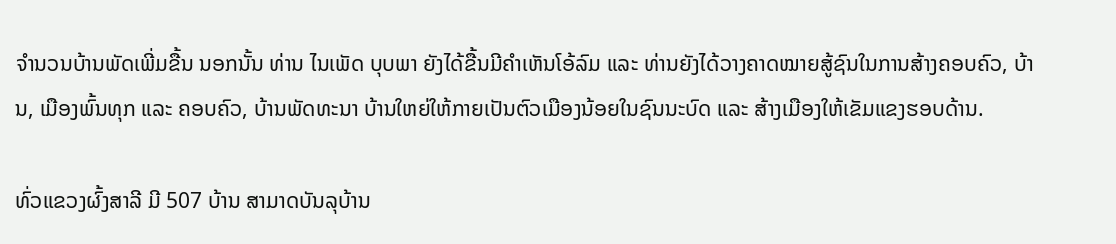ຈຳນວນບ້ານພັດເພີ່ມຂື້ນ ນອກນັ້ນ ທ່ານ ໄນເພັດ ບຸບພາ ຍັງໄດ້ຂື້ນມີຄຳເຫັນໂອ້ລົມ ແລະ ທ່ານຍັງໄດ້ວາງຄາດໝາຍສູ້ຊົນໃນການສ້າງຄອບຄົວ, ບ້ານ, ເມືອງພົ້ນທຸກ ແລະ ຄອບຄົວ, ບ້ານພັດທະນາ ບ້ານໃຫຍ່ໃຫ້ກາຍເປັນຕົວເມືອງນ້ອຍໃນຊົນນະບົດ ແລະ ສ້າງເມືອງໃຫ້ເຂັມແຂງຮອບດ້ານ.

ທົ່ວແຂວງຜົ້ງສາລີ ມີ 507 ບ້ານ ສາມາດບັນລຸບ້ານ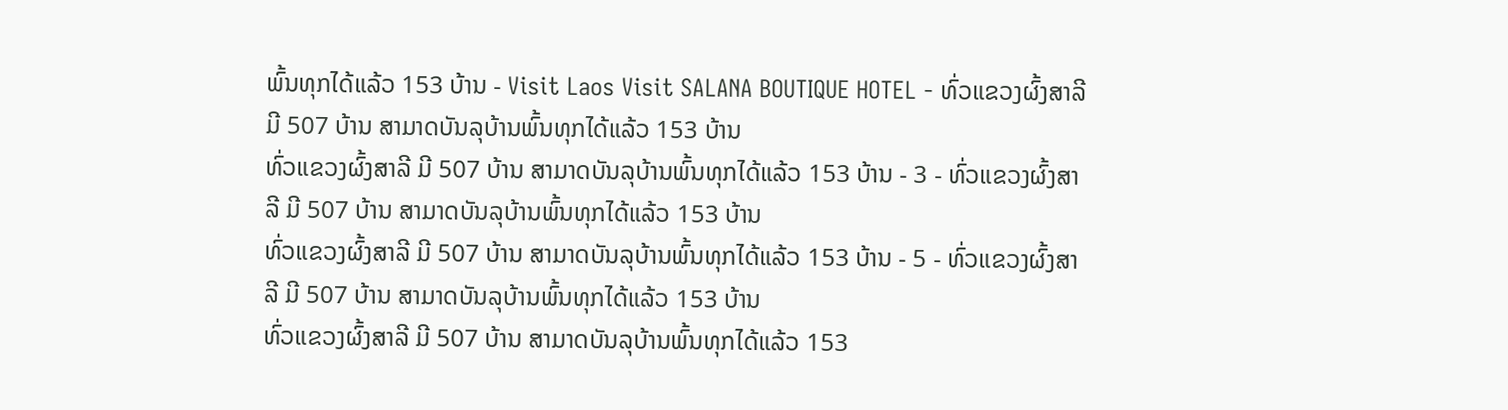ພົ້ນທຸກໄດ້ແລ້ວ 153 ບ້ານ - Visit Laos Visit SALANA BOUTIQUE HOTEL - ທົ່ວແຂວງຜົ້ງສາລີ ມີ 507 ບ້ານ ສາມາດບັນລຸບ້ານພົ້ນທຸກໄດ້ແລ້ວ 153 ບ້ານ
ທົ່ວແຂວງຜົ້ງສາລີ ມີ 507 ບ້ານ ສາມາດບັນລຸບ້ານພົ້ນທຸກໄດ້ແລ້ວ 153 ບ້ານ - 3 - ທົ່ວແຂວງຜົ້ງສາລີ ມີ 507 ບ້ານ ສາມາດບັນລຸບ້ານພົ້ນທຸກໄດ້ແລ້ວ 153 ບ້ານ
ທົ່ວແຂວງຜົ້ງສາລີ ມີ 507 ບ້ານ ສາມາດບັນລຸບ້ານພົ້ນທຸກໄດ້ແລ້ວ 153 ບ້ານ - 5 - ທົ່ວແຂວງຜົ້ງສາລີ ມີ 507 ບ້ານ ສາມາດບັນລຸບ້ານພົ້ນທຸກໄດ້ແລ້ວ 153 ບ້ານ
ທົ່ວແຂວງຜົ້ງສາລີ ມີ 507 ບ້ານ ສາມາດບັນລຸບ້ານພົ້ນທຸກໄດ້ແລ້ວ 153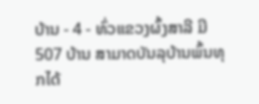ບ້ານ - 4 - ທົ່ວແຂວງຜົ້ງສາລີ ມີ 507 ບ້ານ ສາມາດບັນລຸບ້ານພົ້ນທຸກໄດ້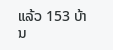ແລ້ວ 153 ບ້ານ